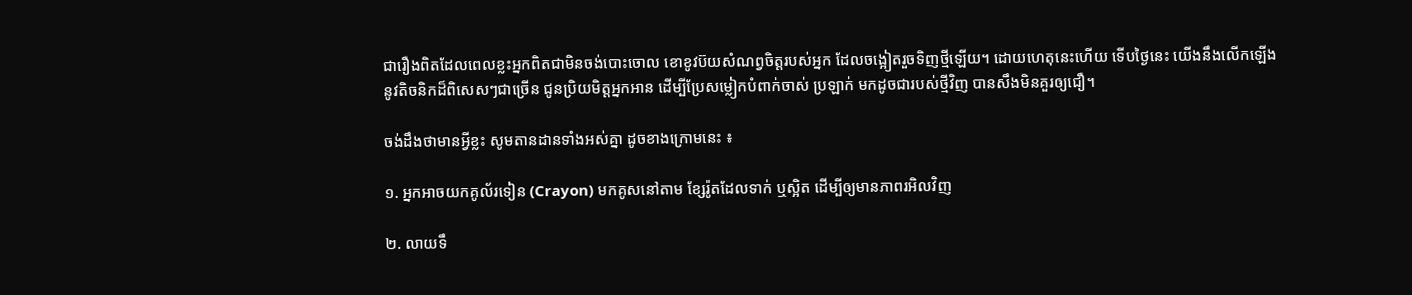ជារឿងពិតដែលពេលខ្លះអ្នកពិតជាមិនចង់បោះចោល ខោខូវប៊យសំណព្វចិត្តរបស់អ្នក ដែលចង្អៀតរួចទិញថ្មីឡើយ។ ដោយហេតុនេះហើយ ទើបថ្ងៃនេះ យើងនឹងលើកឡើងនូវតិចនិកដ៏ពិសេសៗជាច្រើន ជូនប្រិយមិត្តអ្នកអាន ដើម្បីប្រែសម្លៀកបំពាក់ចាស់ ប្រឡាក់ មកដូចជារបស់ថ្មីវិញ បានសឹងមិនគួរឲ្យជឿ។

ចង់ដឹងថាមានអ្វីខ្លះ សូមតានដានទាំងអស់គ្នា ដូចខាងក្រោមនេះ ៖

១. អ្នកអាចយកគូល័រទៀន (Crayon) មកគូសនៅតាម ខ្សែរ៉ូតដែលទាក់ ឬស្អិត ដើម្បីឲ្យមានភាពរអិលវិញ

២. លាយទឹ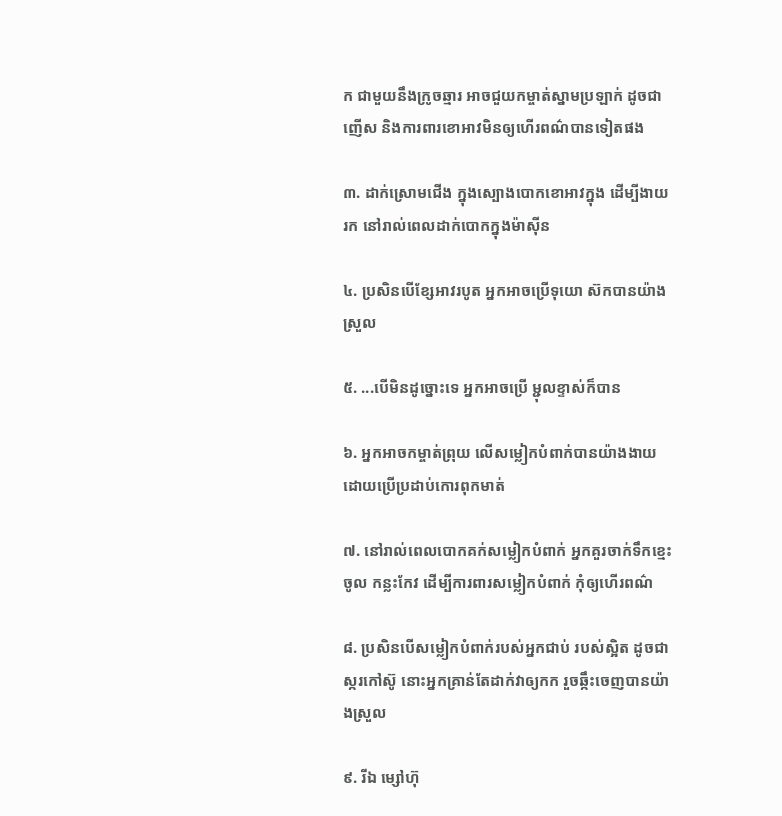ក ជាមួយនឹងក្រូចឆ្មារ អាចជួយកម្ចាត់ស្នាមប្រឡាក់ ដូចជាញើស និងការពារខោអាវមិនឲ្យហើរពណ៌បានទៀតផង

៣. ដាក់ស្រោមជើង ក្នុងស្បោងបោកខោអាវក្នុង ដើម្បីងាយរក នៅរាល់ពេលដាក់បោកក្នុងម៉ាស៊ីន

៤. ប្រសិនបើខ្សែអាវរបូត អ្នកអាចប្រើទុយោ ស៊កបានយ៉ាងស្រួល

៥. ...បើមិនដូច្នោះទេ អ្នកអាចប្រើ ម្ជុលខ្ទាស់ក៏បាន

៦. អ្នកអាចកម្ចាត់ព្រុយ លើសម្លៀកបំពាក់បានយ៉ាងងាយ ដោយប្រើប្រដាប់កោរពុកមាត់

៧. នៅរាល់ពេលបោកគក់សម្លៀកបំពាក់ អ្នកគួរចាក់ទឹកខ្មេះចូល កន្លះកែវ ដើម្បីការពារសម្លៀកបំពាក់ កុំឲ្យហើរពណ៌

៨. ប្រសិនបើសម្លៀកបំពាក់របស់អ្នកជាប់ របស់ស្អិត ដូចជាស្ករកៅស៊ូ នោះអ្នកគ្រាន់តែដាក់វាឲ្យកក រួចឆ្កឹះចេញបានយ៉ាងស្រួល

៩. រីឯ ម្សៅហ៊ុ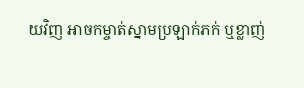យវិញ អាចកម្ចាត់ស្នាមប្រឡាក់ភក់ ឬខ្លាញ់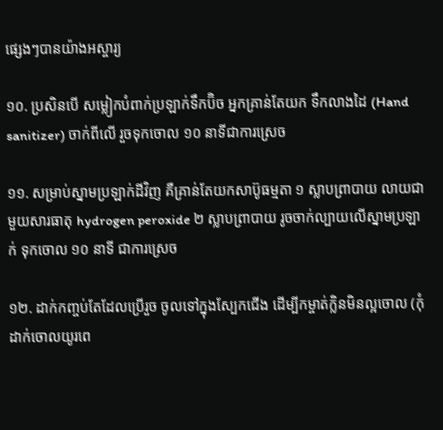ផ្សេងៗបានយ៉ាងអស្ចារ្យ

១០. ប្រសិនបើ សម្លៀកបំពាក់ប្រឡាក់ទឹកប៊ិច អ្នកគ្រាន់តែយក ទឹកលាងដៃ (Hand sanitizer) ចាក់ពីលើ រួចទុកចោល ១០ នាទីជាការស្រេច

១១. សម្រាប់ស្នាមប្រឡាក់ដីវិញ គឺគ្រាន់តែយកសាប៊ូធម្មតា ១ ស្លាបព្រាបាយ លាយជាមួយសារធាតុ hydrogen peroxide ២ ស្លាបព្រាបាយ រូចចាក់ល្បាយលើស្នាមប្រឡាក់ ទុកចោល ១០ នាទី ជាការស្រេច

១២. ដាក់កញ្ចប់តែដែលប្រើរួច ចូលទៅក្នុងស្បែកជើង ដើម្បីកម្ចាត់ក្លិនមិនល្អចោល (កុំដាក់ចោលយូរពេ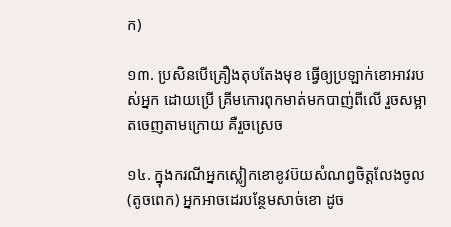ក)

១៣. ប្រសិនបើគ្រឿងតុបតែងមុខ ធ្វើឲ្យប្រឡាក់ខោអាវរបស់អ្នក ដោយប្រើ គ្រីមកោរពុកមាត់មកបាញ់ពីលើ រួចសម្អាតចេញតាមក្រោយ គឺរួចស្រេច

១៤. ក្នុងករណីអ្នកស្លៀកខោខូវប៊យសំណព្វចិត្តលែងចូល (តូចពេក) អ្នកអាចដេរបន្ថែមសាច់ខោ ដូច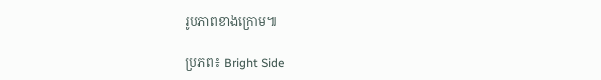រូបភាពខាងក្រោម៕

ប្រភព៖ Bright Side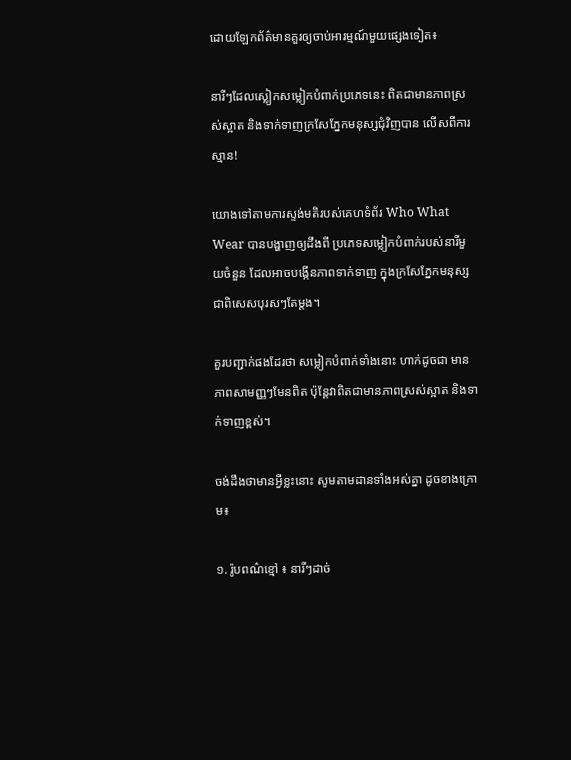ដោយឡែកព័ត៌មានគួរឲ្យចាប់អារម្មណ៍មួយផ្សេងទៀត៖

នារីៗដែលស្លៀកសម្លៀកបំពាក់ប្រភេទនេះ ពិតជាមានភាពស្រស់ស្អាត និងទាក់ទាញក្រសែភ្នែកមនុស្សជុំវិញបាន លើសពីការស្មាន!

យោងទៅតាមការស្ទង់មតិរបស់គេហទំព័រ Who What Wear បានបង្ហាញឲ្យដឹងពី ប្រភេទសម្លៀកបំពាក់របស់នារីមួយចំនួន ដែលអាចបង្កើនភាពទាក់ទាញ ក្នុងក្រសែភ្នែកមនុស្ស ជាពិសេសបុរសៗតែម្តង។

គួរបញ្ជាក់ផងដែរថា សម្លៀកបំពាក់ទាំងនោះ ហាក់ដូចជា មានភាពសាមញ្ញៗមែនពិត ប៉ុន្តែវាពិតជាមានភាពស្រស់ស្អាត និងទាក់ទាញខ្ពស់។

ចង់ដឹងថាមានអ្វីខ្លះនោះ សូមតាមដានទាំងអស់គ្នា ដូចខាងក្រោម៖

១. រ៉ូបពណ៌ខ្មៅ ៖ នារីៗដាច់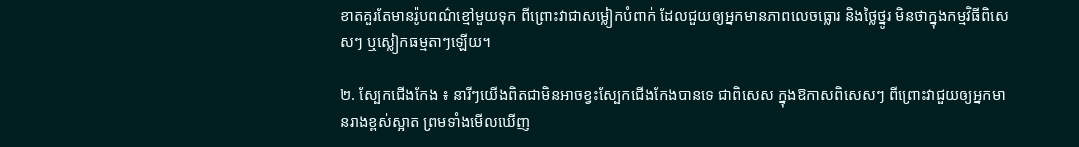ខាតគួរតែមានរ៉ូបពណ៌ខ្មៅមួយទុក ពីព្រោះវាជាសម្លៀកបំពាក់ ដែលជួយឲ្យអ្នកមានភាពលេចធ្លោរ និងថ្លៃថ្នូរ មិនថាក្នុងកម្មវិធីពិសេសៗ ឬស្លៀកធម្មតាៗឡើយ។

២. ស្បែកជើងកែង ៖ នារីៗយើងពិតជាមិនអាចខ្វះស្បែកជើងកែងបានទេ ជាពិសេស ក្នុងឱកាសពិសេសៗ ពីព្រោះវាជួយឲ្យអ្នកមានរាងខ្ពស់ស្អាត ព្រមទាំងមើលឃើញ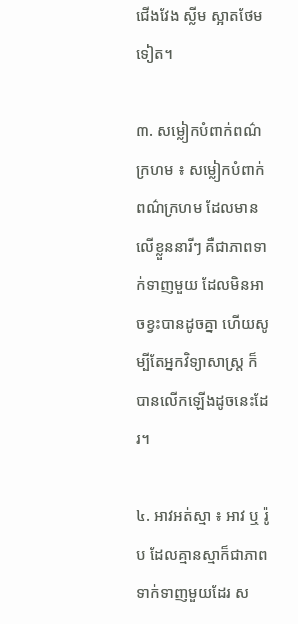ជើងវែង ស្លីម ស្អាតថែមទៀត។

៣. សម្លៀកបំពាក់ពណ៌ក្រហម ៖ សម្លៀកបំពាក់ពណ៌ក្រហម ដែលមានលើខ្លួននារីៗ គឺជាភាពទាក់ទាញមួយ ដែលមិនអាចខ្វះបានដូចគ្នា ហើយសូម្បីតែអ្នកវិទ្យាសាស្រ្ត ក៏បានលើកឡើងដូចនេះដែរ។

៤. អាវអត់ស្មា ៖ អាវ ឬ រ៉ូប ដែលគ្មានស្មាក៏ជាភាពទាក់ទាញមួយដែរ ស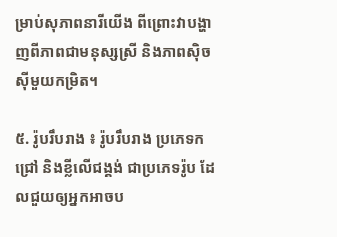ម្រាប់សុភាពនារីយើង ពីព្រោះវាបង្ហាញពីភាពជាមនុស្សស្រី និងភាពស៊ិចស៊ីមួយកម្រិត។

៥. រ៉ូបរឹបរាង ៖ រ៉ូបរឹបរាង ប្រភេទកជ្រៅ និងខ្លីលើជង្គង់ ជាប្រភេទរ៉ូប ដែលជួយឲ្យអ្នកអាចប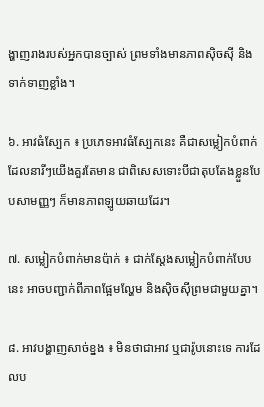ង្ហាញរាងរបស់អ្នកបានច្បាស់ ព្រមទាំងមានភាពស៊ិចស៊ី និងទាក់ទាញខ្លាំង។

៦. អាវធំស្បែក ៖ ប្រភេទអាវធំស្បែកនេះ គឺជាសម្លៀកបំពាក់ដែលនារីៗយើងគួរតែមាន ជាពិសេសទោះបីជាតុបតែងខ្លួនបែបសាមញ្ញៗ ក៏មានភាពឡូយឆាយដែរ។

៧. សម្លៀកបំពាក់មានប៉ាក់ ៖ ជាក់ស្តែងសម្លៀកបំពាក់បែបនេះ អាចបញ្ជាក់ពីភាពផ្អែមល្ហែម និងស៊ិចស៊ីព្រមជាមួយគ្នា។

៨. អាវបង្ហាញសាច់ខ្នង ៖ មិនថាជាអាវ ឬជារ៉ូបនោះទេ ការដែលប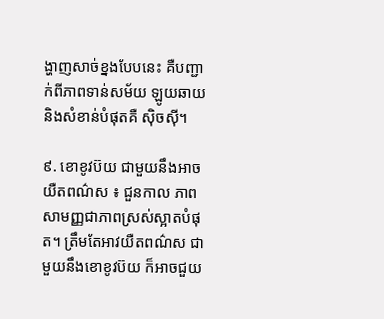ង្ហាញសាច់ខ្នងបែបនេះ គឺបញ្ជាក់ពីភាពទាន់សម័យ ឡូយឆាយ និងសំខាន់បំផុតគឺ ស៊ិចស៊ី។

៩. ខោខូវប៊យ ជាមួយនឹងអាចយឺតពណ៌ស ៖ ជួនកាល ភាពសាមញ្ញជាភាពស្រស់ស្អាតបំផុត។ ត្រឹមតែអាវយឺតពណ៌ស ជាមួយនឹងខោខូវប៊យ ក៏អាចជួយ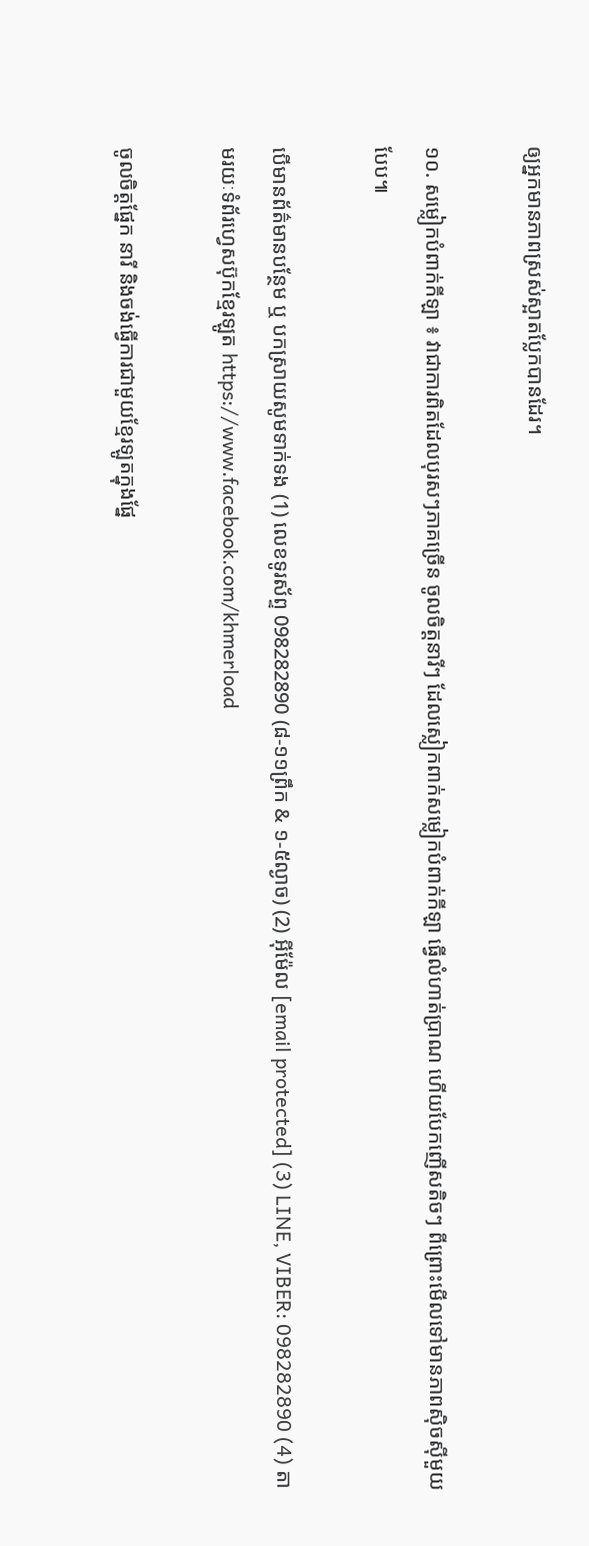ឲ្យអ្នកមានភាពស្រស់ស្អាតប្លែកបានដែរ។

១០. សម្លៀកបំពាក់កីឡា ៖ វាជាការពិតដែលបុរសៗភាគច្រើន ចូលចិត្តនារីៗ ដែលស្លៀកពាក់សម្លៀកបំពាក់កីឡា ធ្វើលំហាត់ប្រាណ ហើយបែកញើសតិចៗ ពីព្រោះមើលទៅមានភាពស៊ិចស៊ីមួយបែប៕

បើមានព័ត៌មានបន្ថែម ឬ បកស្រាយសូមទាក់ទង (1) លេខទូរស័ព្ទ 098282890 (៨-១១ព្រឹក & ១-៥ល្ងាច) (2) អ៊ីម៉ែល [email protected] (3) LINE, VIBER: 098282890 (4) តាមរយៈទំព័រហ្វេសប៊ុកខ្មែរឡូត https://www.facebook.com/khmerload

ចូលចិត្តផ្នែក នារី និងចង់ធ្វើការជាមួយខ្មែរឡូតក្នុងផ្នែ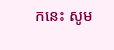កនេះ សូម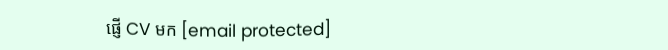ផ្ញើ CV មក [email protected]